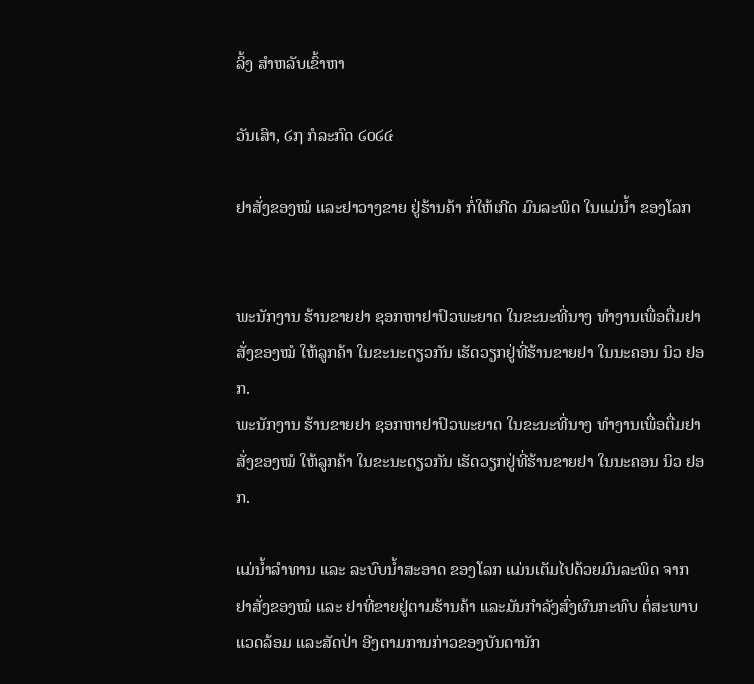ລິ້ງ ສຳຫລັບເຂົ້າຫາ

ວັນເສົາ, ໒໗ ກໍລະກົດ ໒໐໒໔

ຢາສັ່ງຂອງໝໍ ແລະຢາວາງຂາຍ ຢູ່ຮ້ານຄ້າ ກໍ່ໃຫ້ເກີດ ມົນລະພິດ ໃນແມ່ນ້ຳ ຂອງໂລກ


ພະນັກງານ ຮ້ານຂາຍຢາ ຊອກຫາຢາປົວພະຍາດ ໃນຂະນະທີ່ນາງ ທຳງານເພື່ອຕື່ມຢາສັ່ງຂອງໝໍ ໃຫ້ລູກຄ້າ ໃນຂະນະດຽວກັນ ເຮັດວຽກຢູ່ທີ່ຮ້ານຂາຍຢາ ໃນນະຄອນ ນິວ ຢອກ.
ພະນັກງານ ຮ້ານຂາຍຢາ ຊອກຫາຢາປົວພະຍາດ ໃນຂະນະທີ່ນາງ ທຳງານເພື່ອຕື່ມຢາສັ່ງຂອງໝໍ ໃຫ້ລູກຄ້າ ໃນຂະນະດຽວກັນ ເຮັດວຽກຢູ່ທີ່ຮ້ານຂາຍຢາ ໃນນະຄອນ ນິວ ຢອກ.

ແມ່ນ້ຳລຳທານ ແລະ ລະບົບນ້ຳສະອາດ ຂອງໂລກ ແມ່ນເຕັມໄປດ້ວຍມົນລະພິດ ຈາກ
ຢາສັ່ງຂອງໝໍ ແລະ ຢາທີ່ຂາຍຢູ່ຕາມຮ້ານຄ້າ ແລະມັນກຳລັງສົ່ງຜົນກະທົບ ຕໍ່ສະພາບ
ແວດລ້ອມ ແລະສັດປ່າ ອີງຕາມການກ່າວຂອງບັນດານັກ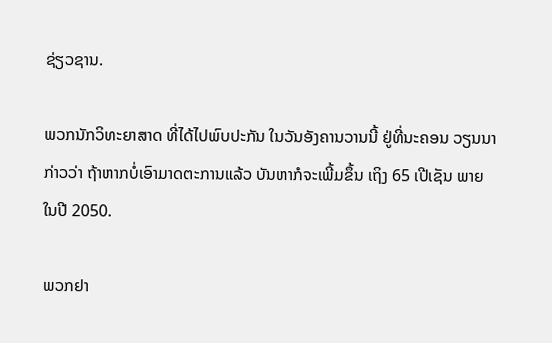ຊ່ຽວຊານ.

ພວກນັກວິທະຍາສາດ ທີ່ໄດ້ໄປພົບປະກັນ ໃນວັນອັງຄານວານນີ້ ຢູ່ທີ່ນະຄອນ ວຽນນາ
ກ່າວວ່າ ຖ້າຫາກບໍ່ເອົາມາດຕະການແລ້ວ ບັນຫາກໍຈະເພີ້ມຂຶ້ນ ເຖິງ 65 ເປີເຊັນ ພາຍ
ໃນປີ 2050.

ພວກຢາ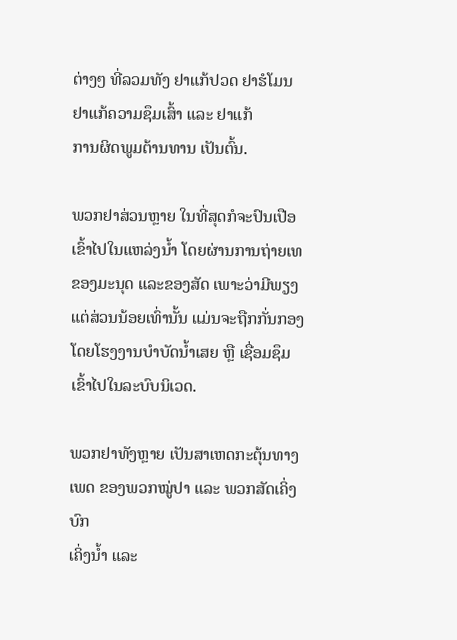ຕ່າງໆ ທີ່ລວມທັງ ຢາແກ້ປວດ ຢາຮໍໂມນ ຢາແກ້ຄວາມຊຶມເສົ້າ ແລະ ຢາແກ້
ການຜິດພູມຕ້ານທານ ເປັນຕົ້ນ.

ພວກຢາສ່ວນຫຼາຍ ໃນທີ່ສຸດກໍຈະປົນເປືອເຂົ້າໄປໃນແຫລ່ງນ້ຳ ໂດຍຜ່ານການຖ່າຍເທ ຂອງມະນຸດ ແລະຂອງສັດ ເພາະວ່າມີພຽງແຕ່ສ່ວນນ້ອຍເທົ່ານັ້ນ ແມ່ນຈະຖືກກັ່ນກອງ
ໂດຍໂຮງງານບຳບັດນ້ຳເສຍ ຫຼື ເຊື່ອມຊຶມເຂົ້າໄປໃນລະບົບນິເວດ.

ພວກຢາທັງຫຼາຍ ເປັນສາເຫດກະຕຸ້ນທາງເພດ ຂອງພວກໝູ່ປາ ແລະ ພວກສັດເຄິ່ງບົກ
ເຄິ່ງນ້ຳ ແລະ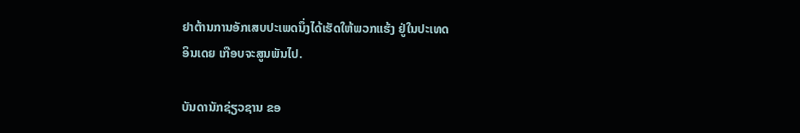ຢາຕ້ານການອັກເສບປະເພດນຶ່ງໄດ້ເຮັດໃຫ້ພວກແຮ້ງ ຢູ່ໃນປະເທດ
ອິນເດຍ ເກືອບຈະສູນພັນໄປ.

ບັນດານັກຊ່ຽວຊານ ຂອ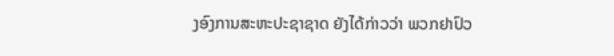ງອົງການສະຫະປະຊາຊາດ ຍັງໄດ້ກ່າວວ່າ ພວກຢາປົວ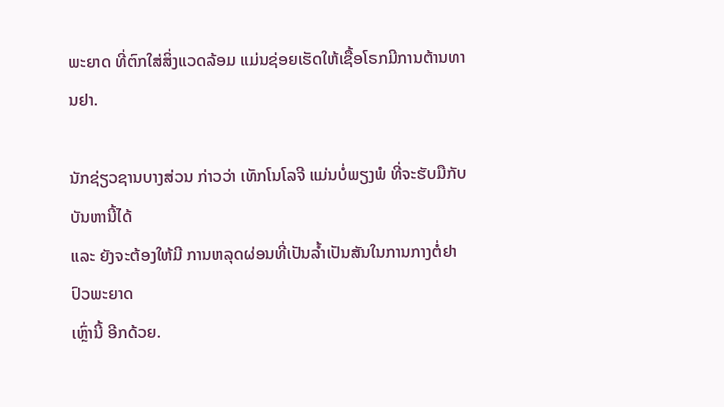ພະຍາດ ທີ່ຕົກໃສ່ສິ່ງແວດລ້ອມ ແມ່ນຊ່ອຍເຮັດໃຫ້ເຊື້ອໂຣກມີການຕ້ານທານຢາ.

ນັກຊ່ຽວຊານບາງສ່ວນ ກ່າວວ່າ ເທັກໂນໂລຈີ ແມ່ນບໍ່ພຽງພໍ ທີ່ຈະຮັບມືກັບບັນຫານີ້ໄດ້
ແລະ ຍັງຈະຕ້ອງໃຫ້ມີ ການຫລຸດຜ່ອນທີ່ເປັນລ້ຳເປັນສັນໃນການກາງຕໍ່ຢາປົວພະຍາດ
ເຫຼົ່ານີ້ ອີກດ້ວຍ.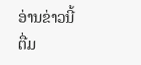ອ່ານຂ່າວນີ້ຕື່ມ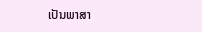ເປັນພາສາ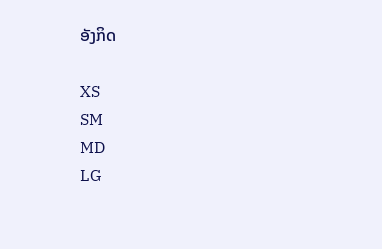ອັງກິດ

XS
SM
MD
LG